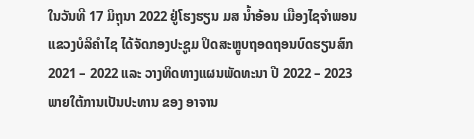ໃນວັນທີ 17 ມິຖຸນາ 2022 ຢູ່ໂຮງຮຽນ ມສ ນ້ຳອ້ອນ ເມືອງໄຊຈຳພອນ ແຂວງບໍລິຄໍາໄຊ ໄດ້ຈັດກອງປະຊູມ ປິດສະຫຼູບຖອດຖອນບົດຮຽນສົກ 2021 – 2022 ແລະ ວາງທິດທາງແຜນພັດທະນາ ປີ 2022 – 2023 ພາຍໃຕ້ການເປັນປະທານ ຂອງ ອາຈານ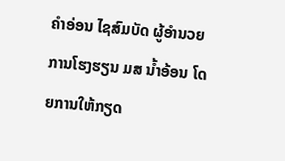ຄໍາອ່ອນ ໄຊສົມບັດ ຜູ້ອໍານວຍການໂຮງຮຽນ ມສ ນ້ຳອ້ອນ ໂດຍການໃຫ້ກຽດ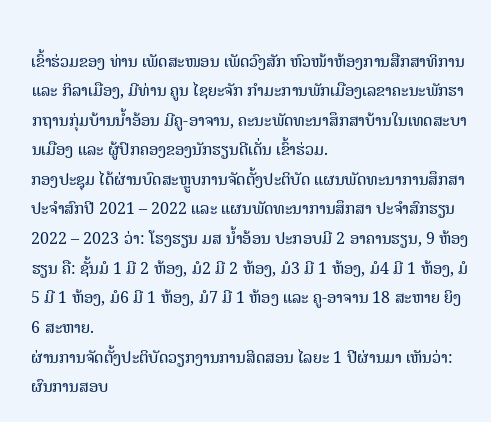ເຂົ້າຮ່ວມຂອງ ທ່ານ ເພັດສະໜອນ ເພັດວົງສັກ ຫົວໜ້າຫ້ອງການສືກສາທິການ ແລະ ກິລາເມືອງ, ມີທ່ານ ຄູນ ໄຊຍະຈັກ ກຳມະການພັກເມືອງເລຂາຄະນະພັກຮາກຖານກຸ່ມບ້ານນ້ຳອ້ອນ ມີຄູ-ອາຈານ, ຄະນະພັດທະນາສຶກສາບ້ານໃນເທດສະບານເມືອງ ແລະ ຜູ້ປົກຄອງຂອງນັກຮຽນດີເດັ່ນ ເຂົ້າຮ່ວມ.
ກອງປະຊຸມ ໄດ້ຜ່ານບົດສະຫຼູບການຈັດຕັ້ງປະຕິບັດ ແຜນພັດທະນາການສຶກສາ ປະຈຳສົກປີ 2021 – 2022 ແລະ ແຜນພັດທະນາການສຶກສາ ປະຈໍາສົກຮຽນ 2022 – 2023 ວ່າ: ໂຮງຮຽນ ມສ ນ້ຳອ້ອນ ປະກອບມີ 2 ອາຄານຮຽນ, 9 ຫ້ອງຮຽນ ຄື: ຊັ້ນມໍ 1 ມີ 2 ຫ້ອງ, ມໍ2 ມີ 2 ຫ້ອງ, ມໍ3 ມີ 1 ຫ້ອງ, ມໍ4 ມີ 1 ຫ້ອງ, ມໍ5 ມີ 1 ຫ້ອງ, ມໍ6 ມີ 1 ຫ້ອງ, ມໍ7 ມີ 1 ຫ້ອງ ແລະ ຄູ-ອາຈານ 18 ສະຫາຍ ຍິງ 6 ສະຫາຍ.
ຜ່ານການຈັດຕັ້ງປະຕິບັດວຽກງານການສິດສອນ ໄລຍະ 1 ປີຜ່ານມາ ເຫັນວ່າ: ຜົນການສອບ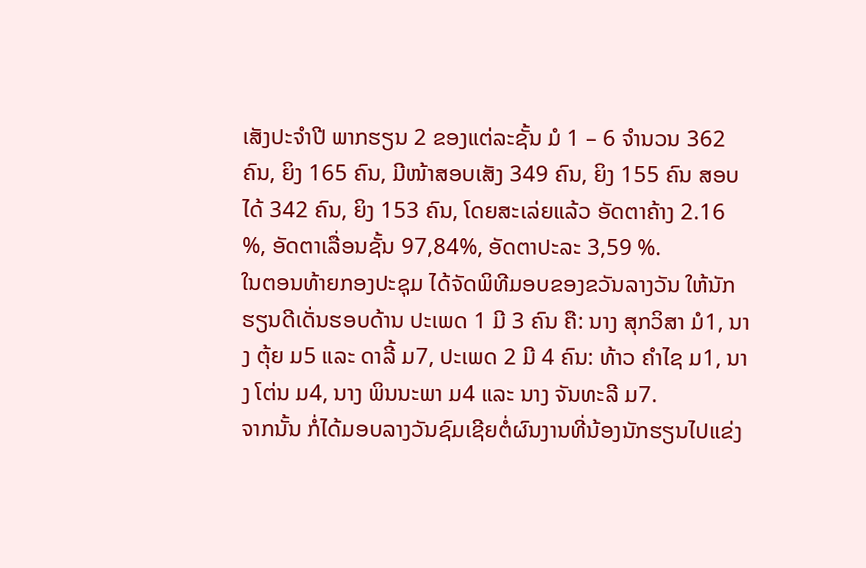ເສັງປະຈຳປີ ພາກຮຽນ 2 ຂອງແຕ່ລະຊັ້ນ ມໍ 1 – 6 ຈຳນວນ 362 ຄົນ, ຍິງ 165 ຄົນ, ມີໜ້າສອບເສັງ 349 ຄົນ, ຍິງ 155 ຄົນ ສອບໄດ້ 342 ຄົນ, ຍິງ 153 ຄົນ, ໂດຍສະເລ່ຍແລ້ວ ອັດຕາຄ້າງ 2.16 %, ອັດຕາເລື່ອນຊັ້ນ 97,84%, ອັດຕາປະລະ 3,59 %.
ໃນຕອນທ້າຍກອງປະຊຸມ ໄດ້ຈັດພິທີມອບຂອງຂວັນລາງວັນ ໃຫ້ນັກຮຽນດີເດັ່ນຮອບດ້ານ ປະເພດ 1 ມີ 3 ຄົນ ຄື: ນາງ ສຸກວິສາ ມໍ1, ນາງ ຕຸ້ຍ ມ5 ແລະ ດາລີ້ ມ7, ປະເພດ 2 ມີ 4 ຄົນ: ທ້າວ ຄຳໄຊ ມ1, ນາງ ໂຕ່ນ ມ4, ນາງ ພິນນະພາ ມ4 ແລະ ນາງ ຈັນທະລີ ມ7.
ຈາກນັ້ນ ກໍ່ໄດ້ມອບລາງວັນຊົມເຊີຍຕໍ່ຜົນງານທີ່ນ້ອງນັກຮຽນໄປແຂ່ງ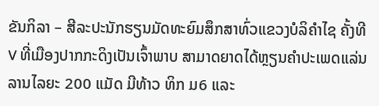ຂັນກິລາ – ສີລະປະນັກຮຽນມັດທະຍົມສຶກສາທົ່ວແຂວງບໍລິຄໍາໄຊ ຄັ້ງທີ V ທີ່ເມືອງປາກກະດິງເປັນເຈົ້າພາບ ສາມາດຍາດໄດ້ຫຼຽນຄຳປະເພດແລ່ນລານໄລຍະ 200 ແມັດ ມີທ້າວ ທິກ ມ6 ແລະ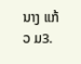ນາງ ແກ້ວ ມ3.